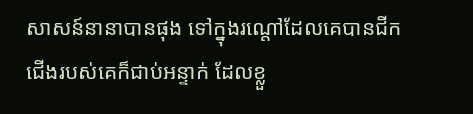សាសន៍នានាបានផុង ទៅក្នុងរណ្តៅដែលគេបានជីក ជើងរបស់គេក៏ជាប់អន្ទាក់ ដែលខ្លួ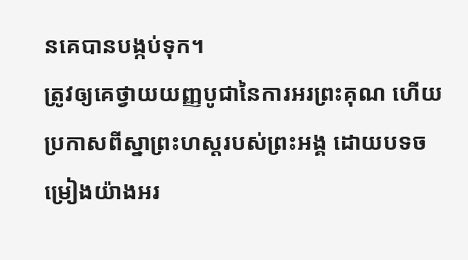នគេបានបង្កប់ទុក។
ត្រូវឲ្យគេថ្វាយយញ្ញបូជានៃការអរព្រះគុណ ហើយប្រកាសពីស្នាព្រះហស្ដរបស់ព្រះអង្គ ដោយបទចម្រៀងយ៉ាងអរ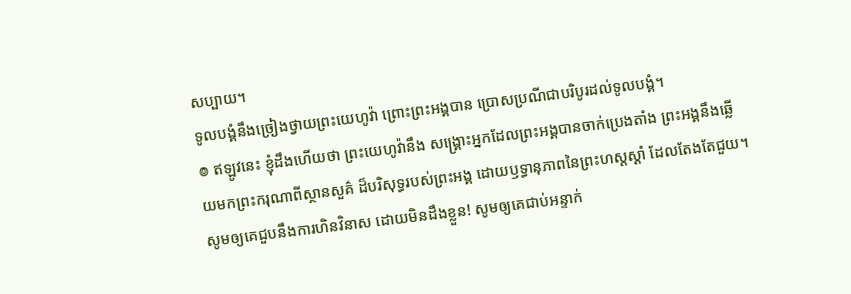សប្បាយ។
ទូលបង្គំនឹងច្រៀងថ្វាយព្រះយេហូវ៉ា ព្រោះព្រះអង្គបាន ប្រោសប្រណីជាបរិបូរដល់ទូលបង្គំ។
៙ ឥឡូវនេះ ខ្ញុំដឹងហើយថា ព្រះយេហូវ៉ានឹង សង្គ្រោះអ្នកដែលព្រះអង្គបានចាក់ប្រេងតាំង ព្រះអង្គនឹងឆ្លើយមកព្រះករុណាពីស្ថានសួគ៌ ដ៏បរិសុទ្ធរបស់ព្រះអង្គ ដោយឫទ្ធានុភាពនៃព្រះហស្តស្តាំ ដែលតែងតែជួយ។
សូមឲ្យគេជួបនឹងការហិនវិនាស ដោយមិនដឹងខ្លួន! សូមឲ្យគេជាប់អន្ទាក់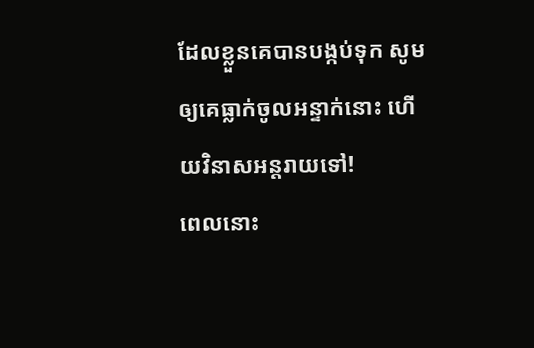ដែលខ្លួនគេបានបង្កប់ទុក សូមឲ្យគេធ្លាក់ចូលអន្ទាក់នោះ ហើយវិនាសអន្តរាយទៅ!
ពេលនោះ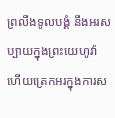ព្រលឹងទូលបង្គំ នឹងអរសប្បាយក្នុងព្រះយេហូវ៉ា ហើយត្រេកអរក្នុងការស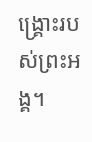ង្គ្រោះរបស់ព្រះអង្គ។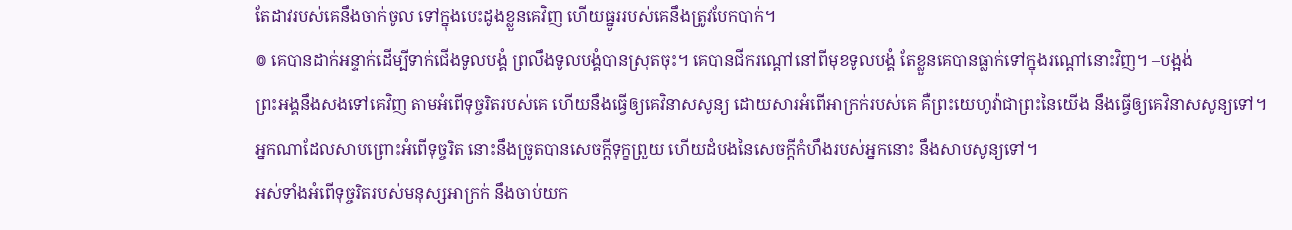តែដាវរបស់គេនឹងចាក់ចូល ទៅក្នុងបេះដូងខ្លួនគេវិញ ហើយធ្នូររបស់គេនឹងត្រូវបែកបាក់។
៙ គេបានដាក់អន្ទាក់ដើម្បីទាក់ជើងទូលបង្គំ ព្រលឹងទូលបង្គំបានស្រុតចុះ។ គេបានជីករណ្តៅនៅពីមុខទូលបង្គំ តែខ្លួនគេបានធ្លាក់ទៅក្នុងរណ្តៅនោះវិញ។ –បង្អង់
ព្រះអង្គនឹងសងទៅគេវិញ តាមអំពើទុច្ចរិតរបស់គេ ហើយនឹងធ្វើឲ្យគេវិនាសសូន្យ ដោយសារអំពើអាក្រក់របស់គេ គឺព្រះយេហូវ៉ាជាព្រះនៃយើង នឹងធ្វើឲ្យគេវិនាសសូន្យទៅ។
អ្នកណាដែលសាបព្រោះអំពើទុច្ចរិត នោះនឹងច្រូតបានសេចក្ដីទុក្ខព្រួយ ហើយដំបងនៃសេចក្ដីកំហឹងរបស់អ្នកនោះ នឹងសាបសូន្យទៅ។
អស់ទាំងអំពើទុច្ចរិតរបស់មនុស្សអាក្រក់ នឹងចាប់យក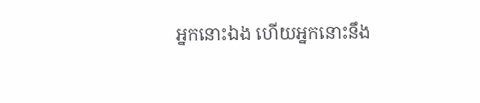អ្នកនោះឯង ហើយអ្នកនោះនឹង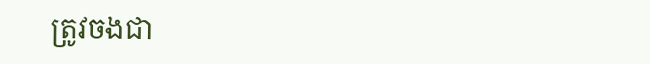ត្រូវចងជា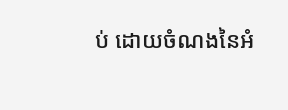ប់ ដោយចំណងនៃអំ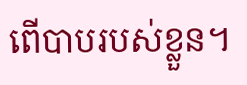ពើបាបរបស់ខ្លួន។